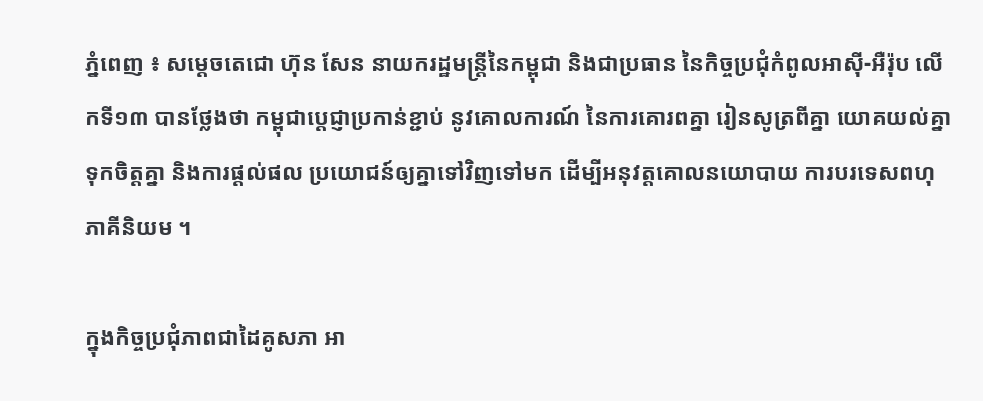ភ្នំពេញ ៖ សម្ដេចតេជោ ហ៊ុន សែន នាយករដ្ឋមន្ដ្រីនៃកម្ពុជា និងជាប្រធាន នៃកិច្ចប្រជុំកំពូលអាស៊ី-អឺរ៉ុប លើកទី១៣ បានថ្លែងថា កម្ពុជាប្តេជ្ញាប្រកាន់ខ្ជាប់ នូវគោលការណ៍ នៃការគោរពគ្នា រៀនសូត្រពីគ្នា យោគយល់គ្នា ទុកចិត្តគ្នា និងការផ្តល់ផល ប្រយោជន៍ឲ្យគ្នាទៅវិញទៅមក ដើម្បីអនុវត្តគោលនយោបាយ ការបរទេសពហុភាគីនិយម ។

ក្នុងកិច្ចប្រជុំភាពជាដៃគូសភា អា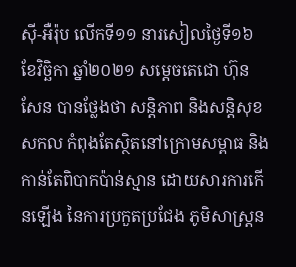ស៊ី-អឺរ៉ុប លើកទី១១ នារសៀលថ្ងៃទី១៦ ខែវិច្ឆិកា ឆ្នាំ២០២១ សម្ដេចតេជោ ហ៊ុន សែន បានថ្លែងថា សន្តិភាព និងសន្តិសុខសកល កំពុងតែស្ថិតនៅក្រោមសម្ពាធ និងកាន់តែពិបាកប៉ាន់ស្មាន ដោយសារការកើនឡើង នៃការប្រកួតប្រជែង ភូមិសាស្ត្រន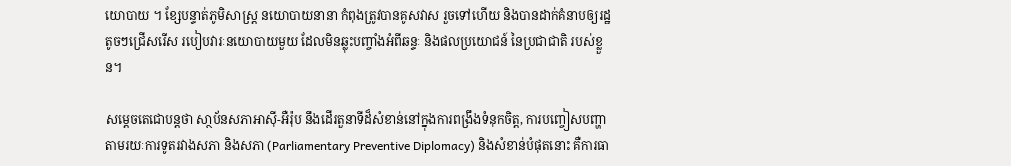យោបាយ ។ ខ្សែបន្ទាត់ភូមិសាស្ត្រ នយោបាយនានា កំពុងត្រូវបានគូសវាស រួចទៅហើយ និងបានដាក់គំនាបឲ្យរដ្ឋតូចៗជ្រើសរើស របៀបវារៈនយោបាយមួយ ដែលមិនឆ្លុះបញ្ចាំងអំពីឆន្ទៈ និងផលប្រយោជន៍ នៃប្រជាជាតិ របស់ខ្លួន។

សម្ដេចតេជោបន្ដថា សា្ថប័នសភាអាស៊ី-អឺរ៉ុប នឹងដើរតួនាទីដ៏សំខាន់នៅក្នុងការពង្រឹងទំនុកចិត្ត, ការបញ្ចៀសបញ្ហា តាមរយៈការទូតរវាងសភា និងសភា (Parliamentary Preventive Diplomacy) និងសំខាន់បំផុតនោះ គឺការធា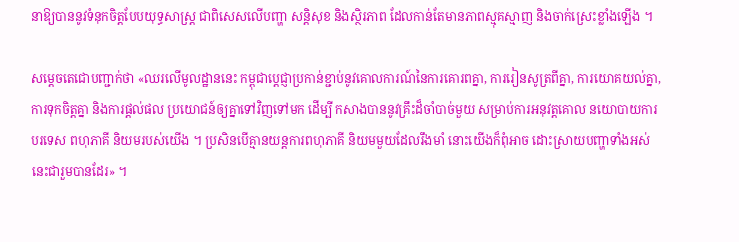នាឱ្យបាននូវទំនុកចិត្តបែបយុទ្ធសាស្ត្រ ជាពិសេសលើបញ្ហា សន្តិសុខ និងស្ថិរភាព ដែលកាន់តែមានភាពស្មុគស្មាញ និងចាក់ស្រេះខ្លាំងឡើង ។

សម្ដេចតេជោបញ្ជាក់ថា «ឈរលើមូលដ្ឋាននេះ កម្ពុជាប្តេជ្ញាប្រកាន់ខ្ជាប់នូវគោលការណ៍នៃការគោរពគ្នា, ការរៀនសូត្រពីគ្នា, ការយោគយល់គ្នា, ការទុកចិត្តគ្នា និងការផ្តល់ផល ប្រយោជន៍ឲ្យគ្នាទៅវិញទៅមក ដើម្បី កសាងបាននូវគ្រឹះដ៏ចាំបាច់មួយ សម្រាប់ការអនុវត្តគោល នយោបាយការបរទេស ពហុភាគី និយមរបស់យើង ។ ប្រសិនបើគ្មានយន្តការពហុភាគី និយមមួយដែលរឹងមាំ នោះយើងក៏ពុំអាច ដោះស្រាយបញ្ហាទាំងអស់ នេះជារួមបានដែរ» ។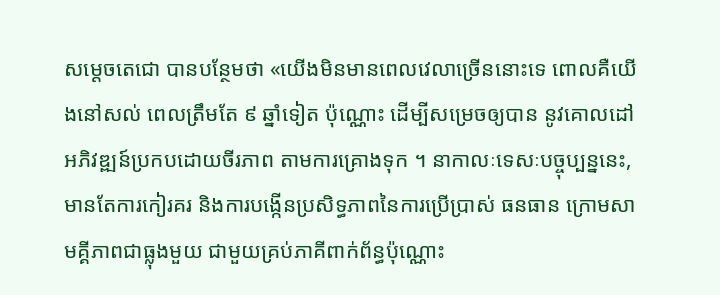សម្ដេចតេជោ បានបន្ថែមថា «យើងមិនមានពេលវេលាច្រើននោះទេ ពោលគឺយើងនៅសល់ ពេលត្រឹមតែ ៩ ឆ្នាំទៀត ប៉ុណ្ណោះ ដើម្បីសម្រេចឲ្យបាន នូវគោលដៅអភិវឌ្ឍន៍ប្រកបដោយចីរភាព តាមការគ្រោងទុក ។ នាកាលៈទេសៈបច្ចុប្បន្ននេះ, មានតែការកៀរគរ និងការបង្កើនប្រសិទ្ធភាពនៃការប្រើប្រាស់ ធនធាន ក្រោមសាមគ្គីភាពជាធ្លុងមួយ ជាមួយគ្រប់ភាគីពាក់ព័ន្ធប៉ុណ្ណោះ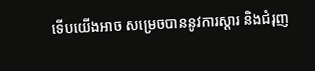ទើបយើងអាច សម្រេចបាននូវការស្តារ និងជំរុញ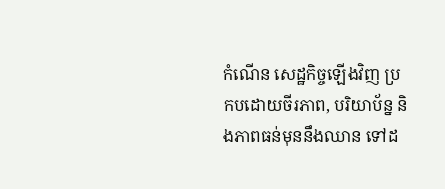កំណើន សេដ្ឋកិច្ចឡើងវិញ ប្រកបដោយចីរភាព, បរិយាប័ន្ន និងភាពធន់មុននឹងឈាន ទៅដ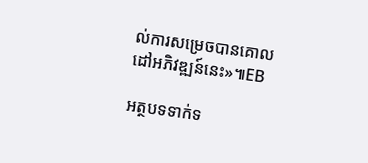ល់ការសម្រេចបានគោលដៅអភិវឌ្ឍន៍នេះ»៕EB

អត្ថបទទាក់ទ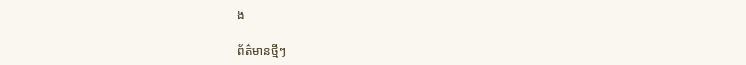ង

ព័ត៌មានថ្មីៗ